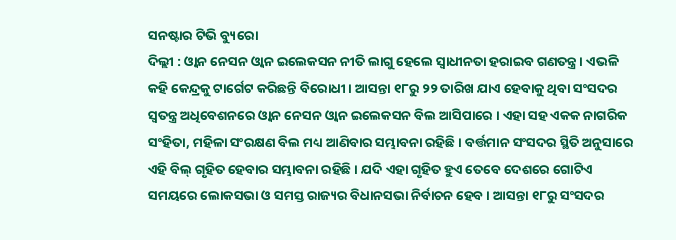ସନଷ୍ଟାର ଟିଭି ବ୍ୟୁରୋ
ଦିଲ୍ଲୀ : ଓ୍ବାନ ନେସନ ଓ୍ବାନ ଇଲେକସନ ନୀତି ଲାଗୁ ହେଲେ ସ୍ବାଧୀନତା ହରାଇବ ଗଣତନ୍ତ୍ର । ଏଭଳି କହି କେନ୍ଦ୍ରକୁ ଟାର୍ଗେଟ କରିଛନ୍ତି ବିରୋଧୀ । ଆସନ୍ତା ୧୮ରୁ ୨୨ ତାରିଖ ଯାଏ ହେବାକୁ ଥିବା ସଂସଦର ସ୍ବତନ୍ତ୍ର ଅଧିବେଶନରେ ଓ୍ବାନ ନେସନ ଓ୍ବାନ ଇଲେକସନ ବିଲ ଆସିପାରେ । ଏହା ସହ ଏକକ ନାଗରିକ ସଂହିତା, ମହିଳା ସଂରକ୍ଷଣ ବିଲ ମଧ୍ୟ ଆଣିବାର ସମ୍ଭାବନା ରହିଛି । ବର୍ତ୍ତମାନ ସଂସଦର ସ୍ଥିତି ଅନୁସାରେ ଏହି ବିଲ୍ ଗୃହିତ ହେବାର ସମ୍ଭାବନା ରହିଛି । ଯଦି ଏହା ଗୃହିତ ହୁଏ ତେବେ ଦେଶରେ ଗୋଟିଏ ସମୟରେ ଲୋକସଭା ଓ ସମସ୍ତ ରାଜ୍ୟର ବିଧାନସଭା ନିର୍ବାଚନ ହେବ । ଆସନ୍ତା ୧୮ରୁ ସଂସଦର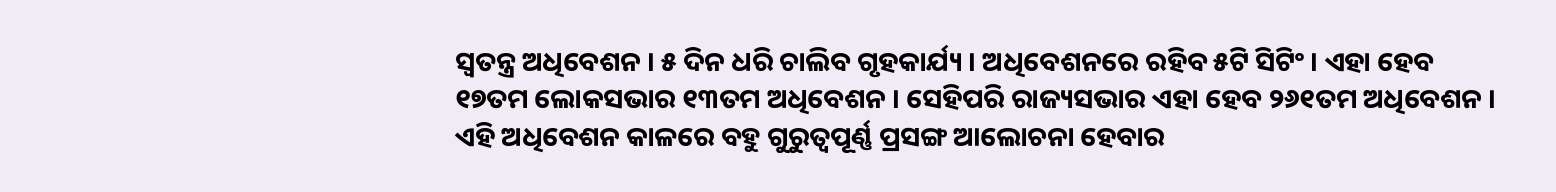ସ୍ବତନ୍ତ୍ର ଅଧିବେଶନ । ୫ ଦିନ ଧରି ଚାଲିବ ଗୃହକାର୍ଯ୍ୟ । ଅଧିବେଶନରେ ରହିବ ୫ଟି ସିଟିଂ । ଏହା ହେବ ୧୭ତମ ଲୋକସଭାର ୧୩ତମ ଅଧିବେଶନ । ସେହିପରି ରାଜ୍ୟସଭାର ଏହା ହେବ ୨୬୧ତମ ଅଧିବେଶନ । ଏହି ଅଧିବେଶନ କାଳରେ ବହୁ ଗୁରୁତ୍ବପୂର୍ଣ୍ଣ ପ୍ରସଙ୍ଗ ଆଲୋଚନା ହେବାର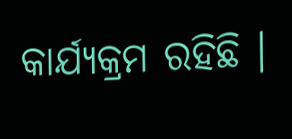କାର୍ଯ୍ୟକ୍ରମ ରହିଛି ।